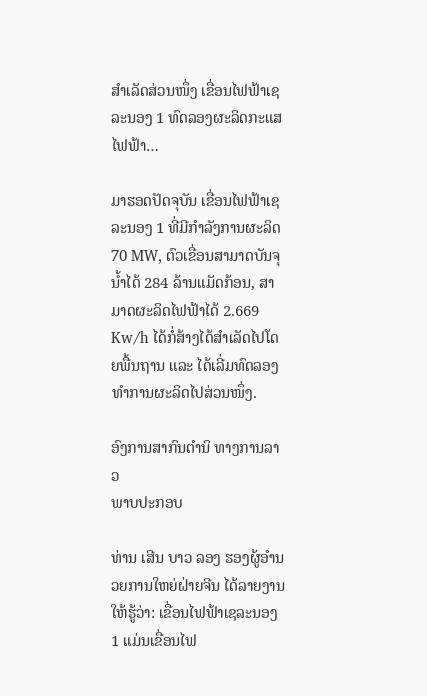ສຳເລັດສ່ວນໜຶ່ງ ເຂື່ອນໄຟຟ້າເຊລະນອງ 1 ທົດລອງຜະລິດກະແສໄຟຟ້າ…

ມາຮອດປັດຈຸບັນ ເຂື່ອນໄຟຟ້າເຊລະນອງ 1 ທີ່ມີກໍາລັງການຜະລິດ 70 MW, ຕົວເຂື່ອນສາມາດບັນຈຸນ້ຳໄດ້ 284 ລ້ານແມັດກ້ອນ, ສາມາດຜະລິດໄຟຟ້າໄດ້ 2.669 Kw/h ໄດ້ກໍ່ສ້າງໄດ້ສຳເລັດໄປໂດຍພື້ນຖານ ແລະ ໄດ້ເລີ່ມທົດລອງທຳການຜະລິດໄປສ່ວນໜຶ່ງ.

ອົງການສາກົນຕໍານິ ທາງການລາວ
ພາບປະກອບ

ທ່ານ ເສີນ ບາວ ລອງ ຮອງຜູ້ອຳນວຍການໃຫຍ່ຝ່າຍຈີນ ໄດ້ລາຍງານໃຫ້ຮູ້ວ່າ: ເຂື່ອນໄຟຟ້າເຊລະນອງ 1 ແມ່ນເຂື່ອນໄຟ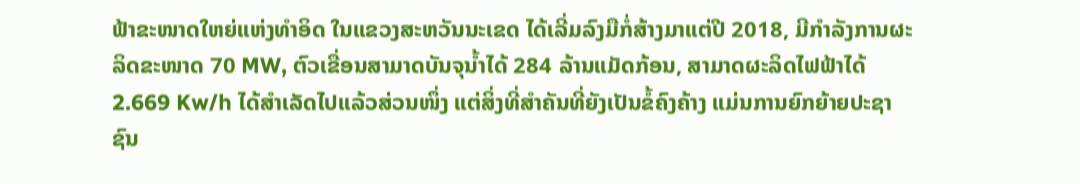ຟ້າຂະໜາດໃຫຍ່ແຫ່ງທຳອິດ ໃນແຂວງສະຫວັນນະເຂດ ໄດ້ເລີ່ມລົງມືກໍ່ສ້າງມາແຕ່ປີ 2018, ມີກຳລັງການຜະລິດຂະໜາດ 70 MW, ຕົວເຂື່ອນສາມາດບັນຈຸນ້ຳໄດ້ 284 ລ້ານແມັດກ້ອນ, ສາມາດຜະລິດໄຟຟ້າໄດ້ 2.669 Kw/h ໄດ້ສຳເລັດໄປແລ້ວສ່ວນໜຶ່ງ ແຕ່ສິ່ງທີ່ສຳຄັນທີ່ຍັງເປັນຂໍ້ຄົງຄ້າງ ແມ່ນການຍົກຍ້າຍປະຊາຊົນ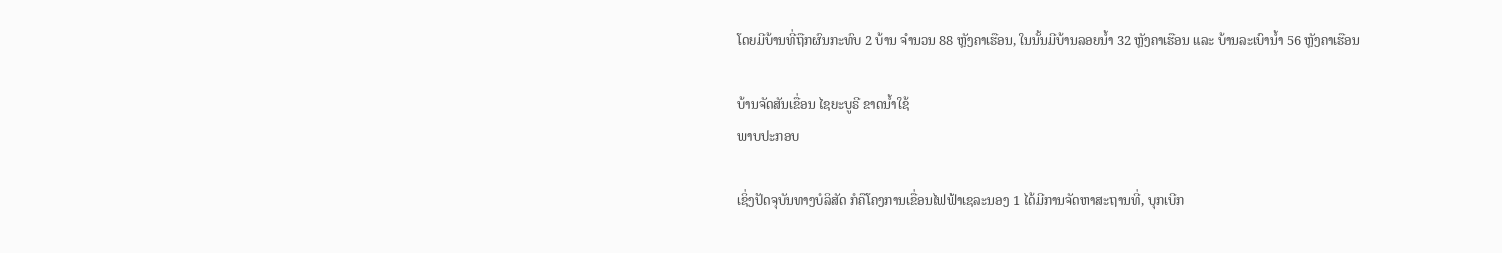ໂດຍມີບ້ານທີ່ຖືກຜົນກະທົບ 2 ບ້ານ ຈຳນວນ 88 ຫຼັງຄາເຮືອນ, ໃນນັ້ນມີບ້ານລອຍນ້ຳ 32 ຫຼັງຄາເຮືອນ ແລະ ບ້ານລະເບົານ້ຳ 56 ຫຼັງຄາເຮືອນ

ບ້ານຈັດສັນເຂື່ອນ ໄຊຍະບູຣີ ຂາດນໍ້າໃຊ້
ພາບປະກອບ

ເຊິ່ງປັດຈຸບັນທາງບໍລິສັດ ກໍຄືໂຄງການເຂື່ອນໄຟຟ້າເຊລະນອງ 1 ໄດ້ມີການຈັດຫາສະຖານທີ່, ບຸກເບີກ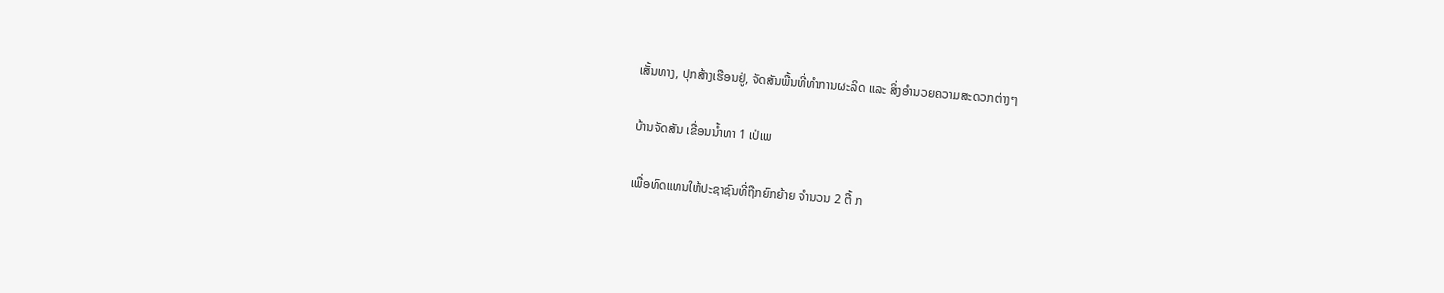ເສັ້ນທາງ, ປຸກສ້າງເຮືອນຢູ່, ຈັດສັນພື້ນທີ່ທຳການຜະລິດ ແລະ ສິ່ງອຳນວຍຄວາມສະດວກຕ່າງໆ

ບ້ານຈັດສັນ ເຂື່ອນນໍ້າທາ 1 ເປ່ເພ

ເພື່ອທົດແທນໃຫ້ປະຊາຊົນທີ່ຖືກຍົກຍ້າຍ ຈຳນວນ 2 ຕື້ ກ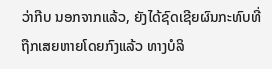ວ່າກີບ ນອກຈາກແລ້ວ, ຍັງໄດ້ຊົດເຊີຍຜົນກະທົບທີ່ຖືກເສຍຫາຍໂດຍກົງແລ້ວ ທາງບໍລິ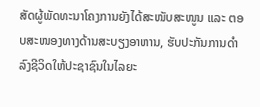ສັດຜູ້ພັດທະນາໂຄງການຍັງໄດ້ສະໜັບສະໜູນ ແລະ ຕອບສະໜອງທາງດ້ານສະບຽງອາຫານ, ຮັບປະກັນການດຳລົງຊີວິດໃຫ້ປະຊາຊົນໃນໄລຍະ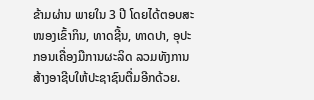ຂ້າມຜ່ານ ພາຍໃນ 3 ປີ ໂດຍໄດ້ຕອບສະໜອງເຂົ້າກິນ, ທາດຊີ້ນ, ທາດປາ, ອຸປະກອນເຄື່ອງມືການຜະລິດ ລວມທັງການສ້າງອາຊີບໃຫ້ປະຊາຊົນຕື່ມອີກດ້ວຍ.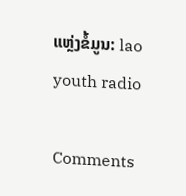ແຫຼ່ງຂໍ້ມູນ: lao youth radio

Comments